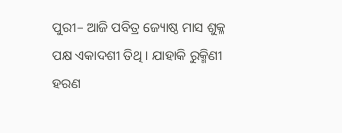ପୁରୀ– ଆଜି ପବିତ୍ର ଜ୍ୟୋଷ୍ଠ ମାସ ଶୁକ୍ଳ ପକ୍ଷ ଏକାଦଶୀ ତିଥି । ଯାହାକି ରୁକ୍ମିଣୀ ହରଣ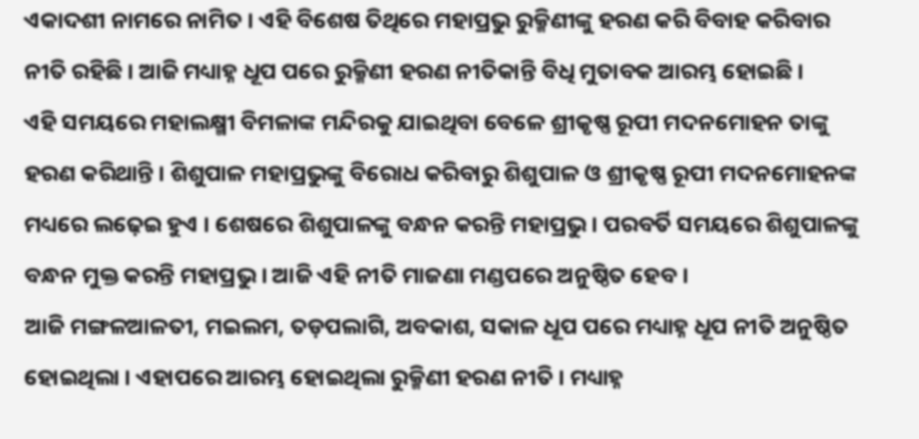ଏକାଦଶୀ ନାମରେ ନାମିତ । ଏହି ବିଶେଷ ତିଥିରେ ମହାପ୍ରଭୁ ରୁକ୍ମିଣୀଙ୍କୁ ହରଣ କରି ବିବାହ କରିବାର ନୀତି ରହିଛି । ଆଜି ମଧ୍ୟାହ୍ନ ଧୂପ ପରେ ରୁକ୍ମିଣୀ ହରଣ ନୀତିକାନ୍ତି ବିଧି ମୁତାବକ ଆରମ୍ଭ ହୋଇଛି ।
ଏହି ସମୟରେ ମହାଲକ୍ଷ୍ମୀ ବିମଳାଙ୍କ ମନ୍ଦିରକୁ ଯାଇଥିବା ବେଳେ ଶ୍ରୀକୃଷ୍ଣ ରୂପୀ ମଦନମୋହନ ତାଙ୍କୁ ହରଣ କରିଥାନ୍ତି । ଶିଶୁପାଳ ମହାପ୍ରଭୁଙ୍କୁ ବିରୋଧ କରିବାରୁ ଶିଶୁପାଳ ଓ ଶ୍ରୀକୃଷ୍ଣ ରୂପୀ ମଦନମୋହନଙ୍କ ମଧ୍ୟରେ ଲଢ଼େଇ ହୁଏ । ଶେଷରେ ଶିଶୁପାଳଙ୍କୁ ବନ୍ଧନ କରନ୍ତି ମହାପ୍ରଭୁ । ପରବର୍ତି ସମୟରେ ଶିଶୁପାଳଙ୍କୁ ବନ୍ଧନ ମୁକ୍ତ କରନ୍ତି ମହାପ୍ରଭୁ । ଆଜି ଏହି ନୀତି ମାଜଣା ମଣ୍ଡପରେ ଅନୁଷ୍ଠିତ ହେବ ।
ଆଜି ମଙ୍ଗଳଆଳତୀ, ମଇଲମ, ତଡ଼ପଲାଗି, ଅବକାଶ, ସକାଳ ଧୂପ ପରେ ମଧ୍ୟାହ୍ନ ଧୂପ ନୀତି ଅନୁଷ୍ଠିତ ହୋଇଥିଲା । ଏହାପରେ ଆରମ୍ଭ ହୋଇଥିଲା ରୁକ୍ମିଣୀ ହରଣ ନୀତି । ମଧ୍ୟାହ୍ନ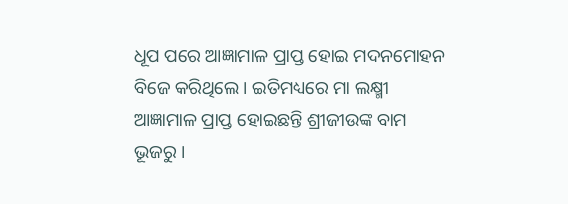ଧୂପ ପରେ ଆଜ୍ଞାମାଳ ପ୍ରାପ୍ତ ହୋଇ ମଦନମୋହନ ବିଜେ କରିଥିଲେ । ଇତିମଧ୍ୟରେ ମା ଲକ୍ଷ୍ମୀ ଆଜ୍ଞାମାଳ ପ୍ରାପ୍ତ ହୋଇଛନ୍ତି ଶ୍ରୀଜୀଉଙ୍କ ବାମ ଭୂଜରୁ ।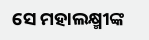ସେ ମହାଲକ୍ଷ୍ମୀଙ୍କ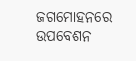ଜଗମୋହନରେ ଉପବେଶନ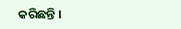କରିଛନ୍ତି ।